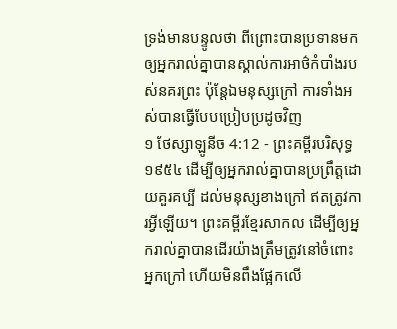ទ្រង់មានបន្ទូលថា ពីព្រោះបានប្រទានមក ឲ្យអ្នករាល់គ្នាបានស្គាល់ការអាថ៌កំបាំងរបស់នគរព្រះ ប៉ុន្តែឯមនុស្សក្រៅ ការទាំងអស់បានធ្វើបែបប្រៀបប្រដូចវិញ
១ ថែស្សាឡូនីច 4:12 - ព្រះគម្ពីរបរិសុទ្ធ ១៩៥៤ ដើម្បីឲ្យអ្នករាល់គ្នាបានប្រព្រឹត្តដោយគួរគប្បី ដល់មនុស្សខាងក្រៅ ឥតត្រូវការអ្វីឡើយ។ ព្រះគម្ពីរខ្មែរសាកល ដើម្បីឲ្យអ្នករាល់គ្នាបានដើរយ៉ាងត្រឹមត្រូវនៅចំពោះអ្នកក្រៅ ហើយមិនពឹងផ្អែកលើ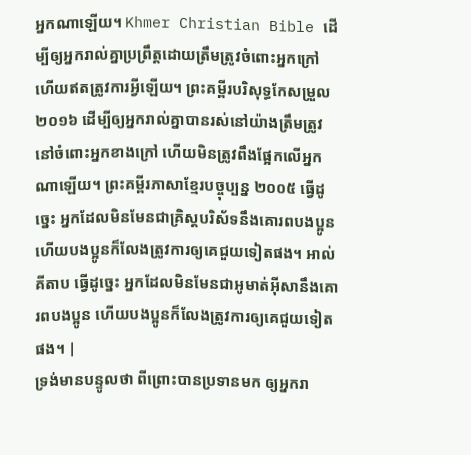អ្នកណាឡើយ។ Khmer Christian Bible ដើម្បីឲ្យអ្នករាល់គ្នាប្រព្រឹត្តដោយត្រឹមត្រូវចំពោះអ្នកក្រៅ ហើយឥតត្រូវការអ្វីឡើយ។ ព្រះគម្ពីរបរិសុទ្ធកែសម្រួល ២០១៦ ដើម្បីឲ្យអ្នករាល់គ្នាបានរស់នៅយ៉ាងត្រឹមត្រូវនៅចំពោះអ្នកខាងក្រៅ ហើយមិនត្រូវពឹងផ្អែកលើអ្នកណាឡើយ។ ព្រះគម្ពីរភាសាខ្មែរបច្ចុប្បន្ន ២០០៥ ធ្វើដូច្នេះ អ្នកដែលមិនមែនជាគ្រិស្តបរិស័ទនឹងគោរពបងប្អូន ហើយបងប្អូនក៏លែងត្រូវការឲ្យគេជួយទៀតផង។ អាល់គីតាប ធ្វើដូច្នេះ អ្នកដែលមិនមែនជាអូមាត់អ៊ីសានឹងគោរពបងប្អូន ហើយបងប្អូនក៏លែងត្រូវការឲ្យគេជួយទៀតផង។ |
ទ្រង់មានបន្ទូលថា ពីព្រោះបានប្រទានមក ឲ្យអ្នករា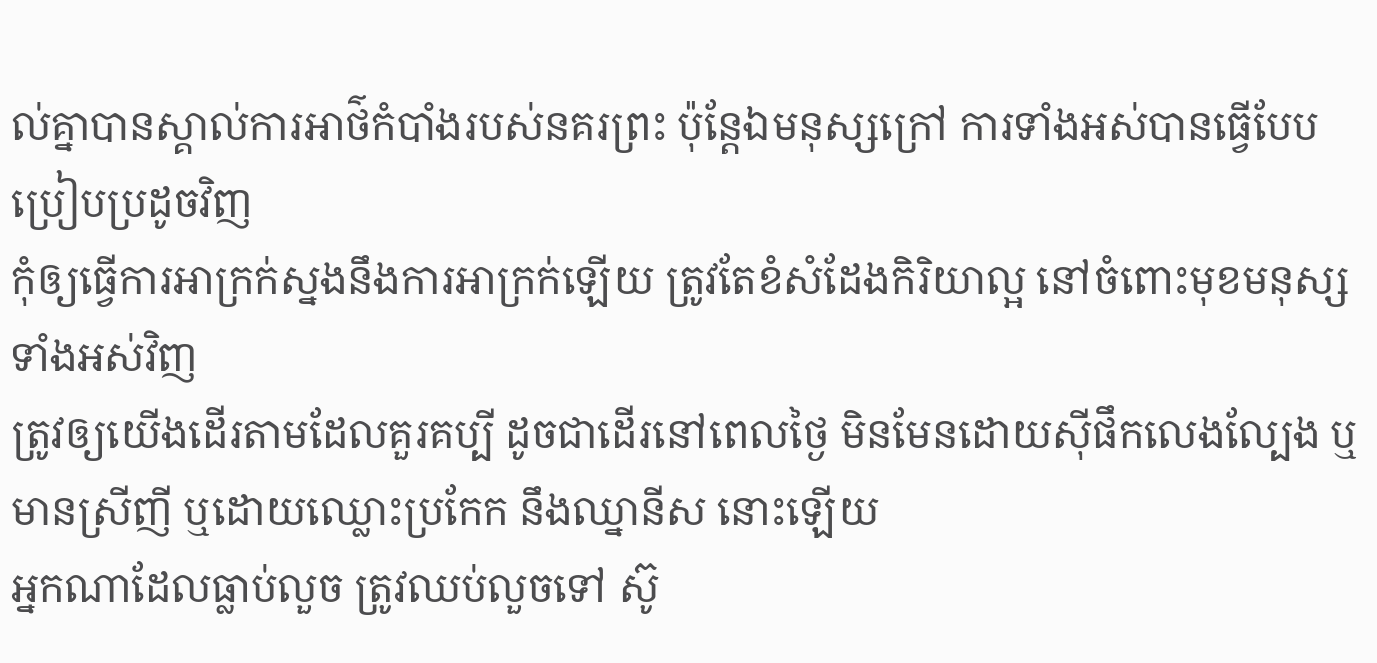ល់គ្នាបានស្គាល់ការអាថ៌កំបាំងរបស់នគរព្រះ ប៉ុន្តែឯមនុស្សក្រៅ ការទាំងអស់បានធ្វើបែបប្រៀបប្រដូចវិញ
កុំឲ្យធ្វើការអាក្រក់ស្នងនឹងការអាក្រក់ឡើយ ត្រូវតែខំសំដែងកិរិយាល្អ នៅចំពោះមុខមនុស្សទាំងអស់វិញ
ត្រូវឲ្យយើងដើរតាមដែលគួរគប្បី ដូចជាដើរនៅពេលថ្ងៃ មិនមែនដោយស៊ីផឹកលេងល្បែង ឬមានស្រីញី ឬដោយឈ្លោះប្រកែក នឹងឈ្នានីស នោះឡើយ
អ្នកណាដែលធ្លាប់លួច ត្រូវឈប់លួចទៅ ស៊ូ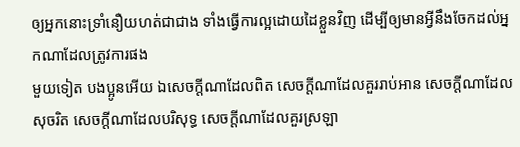ឲ្យអ្នកនោះទ្រាំនឿយហត់ជាជាង ទាំងធ្វើការល្អដោយដៃខ្លួនវិញ ដើម្បីឲ្យមានអ្វីនឹងចែកដល់អ្នកណាដែលត្រូវការផង
មួយទៀត បងប្អូនអើយ ឯសេចក្ដីណាដែលពិត សេចក្ដីណាដែលគួររាប់អាន សេចក្ដីណាដែលសុចរិត សេចក្ដីណាដែលបរិសុទ្ធ សេចក្ដីណាដែលគួរស្រឡា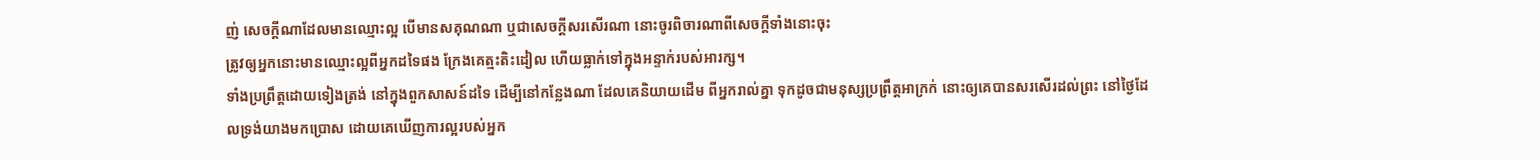ញ់ សេចក្ដីណាដែលមានឈ្មោះល្អ បើមានសគុណណា ឬជាសេចក្ដីសរសើរណា នោះចូរពិចារណាពីសេចក្ដីទាំងនោះចុះ
ត្រូវឲ្យអ្នកនោះមានឈ្មោះល្អពីអ្នកដទៃផង ក្រែងគេត្មះតិះដៀល ហើយធ្លាក់ទៅក្នុងអន្ទាក់របស់អារក្ស។
ទាំងប្រព្រឹត្តដោយទៀងត្រង់ នៅក្នុងពួកសាសន៍ដទៃ ដើម្បីនៅកន្លែងណា ដែលគេនិយាយដើម ពីអ្នករាល់គ្នា ទុកដូចជាមនុស្សប្រព្រឹត្តអាក្រក់ នោះឲ្យគេបានសរសើរដល់ព្រះ នៅថ្ងៃដែលទ្រង់យាងមកប្រោស ដោយគេឃើញការល្អរបស់អ្នក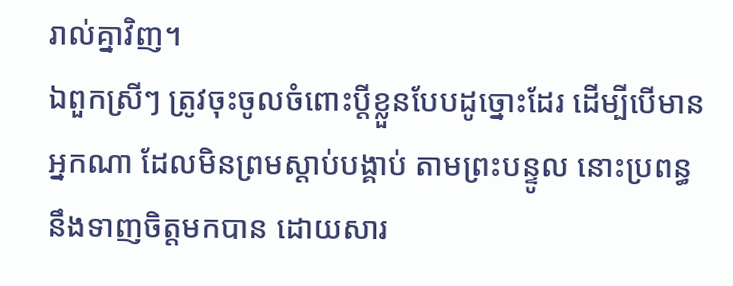រាល់គ្នាវិញ។
ឯពួកស្រីៗ ត្រូវចុះចូលចំពោះប្ដីខ្លួនបែបដូច្នោះដែរ ដើម្បីបើមានអ្នកណា ដែលមិនព្រមស្តាប់បង្គាប់ តាមព្រះបន្ទូល នោះប្រពន្ធនឹងទាញចិត្តមកបាន ដោយសារ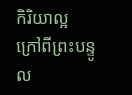កិរិយាល្អ ក្រៅពីព្រះបន្ទូល